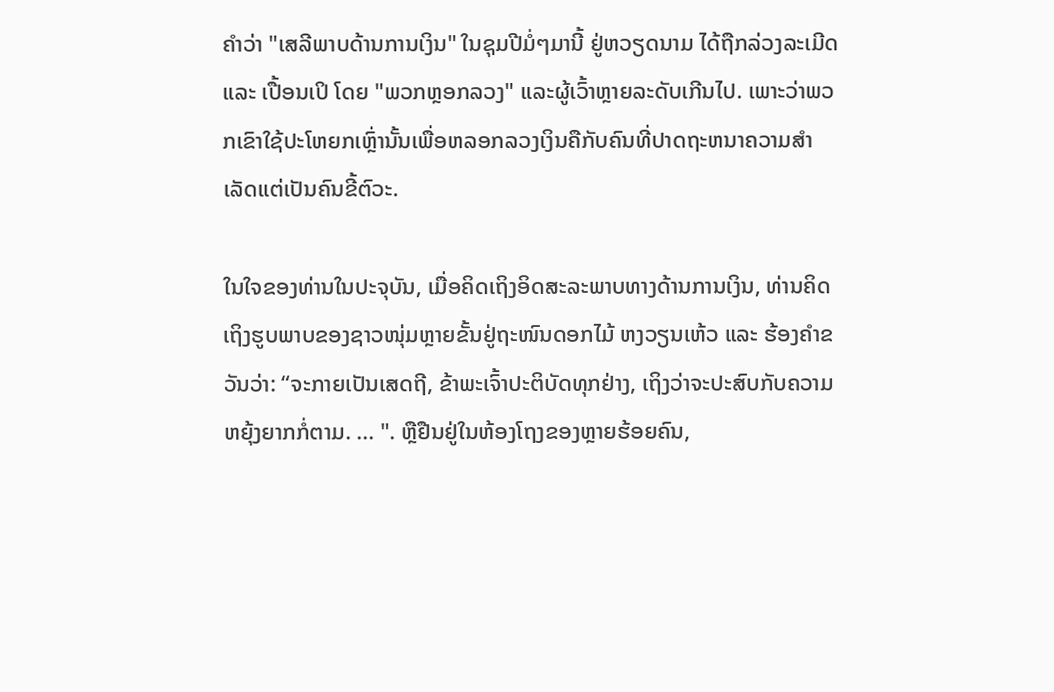ຄຳວ່າ "ເສລີພາບດ້ານການເງິນ" ໃນຊຸມປີມໍ່ໆມານີ້ ຢູ່ຫວຽດນາມ ໄດ້ຖືກລ່ວງລະເມີດ ແລະ ເປື້ອນເປິ ໂດຍ "ພວກຫຼອກລວງ" ແລະຜູ້ເວົ້າຫຼາຍລະດັບເກີນໄປ. ເພາະວ່າພວກເຂົາໃຊ້ປະໂຫຍກເຫຼົ່ານັ້ນເພື່ອຫລອກລວງເງິນຄືກັບຄົນທີ່ປາດຖະຫນາຄວາມສໍາເລັດແຕ່ເປັນຄົນຂີ້ຕົວະ.

ໃນໃຈຂອງທ່ານໃນປະຈຸບັນ, ເມື່ອຄິດເຖິງອິດສະລະພາບທາງດ້ານການເງິນ, ທ່ານຄິດເຖິງຮູບພາບຂອງຊາວໜຸ່ມຫຼາຍຂັ້ນຢູ່ຖະໜົນດອກໄມ້ ຫງວຽນເຫ້ວ ແລະ ຮ້ອງຄຳຂວັນວ່າ: “ຈະກາຍເປັນເສດຖີ, ຂ້າພະເຈົ້າປະຕິບັດທຸກຢ່າງ, ເຖິງວ່າຈະປະສົບກັບຄວາມຫຍຸ້ງຍາກກໍ່ຕາມ. ... ". ຫຼືຢືນຢູ່ໃນຫ້ອງໂຖງຂອງຫຼາຍຮ້ອຍຄົນ,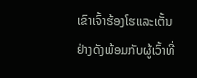ເຂົາເຈົ້າຮ້ອງໂຮແລະເຕັ້ນຢ່າງດັງພ້ອມກັບຜູ້ເວົ້າທີ່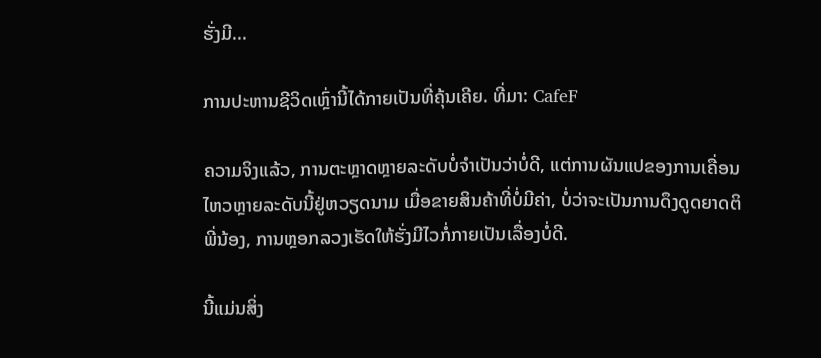ຮັ່ງມີ...

ການປະຫານຊີວິດເຫຼົ່ານີ້ໄດ້ກາຍເປັນທີ່ຄຸ້ນເຄີຍ. ທີ່ມາ: CafeF

ຄວາມຈິງແລ້ວ, ການຕະຫຼາດຫຼາຍລະດັບບໍ່ຈຳເປັນວ່າບໍ່ດີ, ແຕ່ການຜັນແປຂອງການເຄື່ອນໄຫວຫຼາຍລະດັບນີ້ຢູ່ຫວຽດນາມ ເມື່ອຂາຍສິນຄ້າທີ່ບໍ່ມີຄ່າ, ບໍ່ວ່າຈະເປັນການດຶງດູດຍາດຕິພີ່ນ້ອງ, ການຫຼອກລວງເຮັດໃຫ້ຮັ່ງມີໄວກໍ່ກາຍເປັນເລື່ອງບໍ່ດີ.

ນີ້ແມ່ນສິ່ງ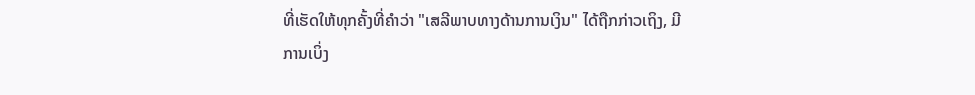ທີ່ເຮັດໃຫ້ທຸກຄັ້ງທີ່ຄໍາວ່າ "ເສລີພາບທາງດ້ານການເງິນ" ໄດ້ຖືກກ່າວເຖິງ, ມີການເບິ່ງ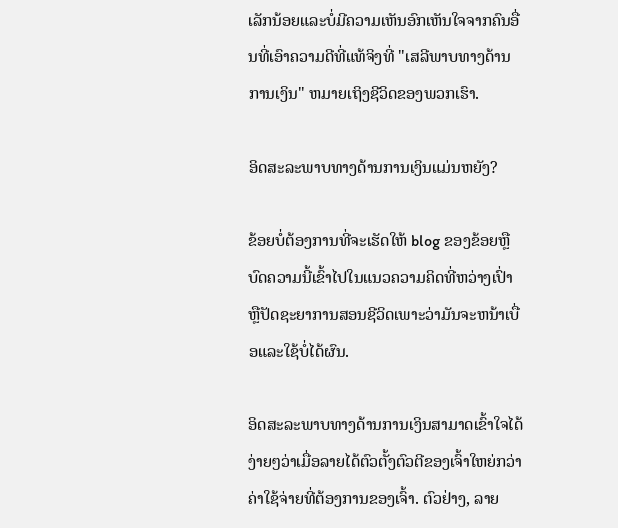ເລັກນ້ອຍແລະບໍ່ມີຄວາມເຫັນອົກເຫັນໃຈຈາກຄົນອື່ນທີ່ເອົາຄວາມດີທີ່ແທ້ຈິງທີ່ "ເສລີພາບທາງດ້ານການເງິນ" ຫມາຍເຖິງຊີວິດຂອງພວກເຮົາ.

ອິດສະລະພາບທາງດ້ານການເງິນແມ່ນຫຍັງ?

ຂ້ອຍບໍ່ຕ້ອງການທີ່ຈະເຮັດໃຫ້ blog ຂອງຂ້ອຍຫຼືບົດຄວາມນີ້ເຂົ້າໄປໃນແນວຄວາມຄິດທີ່ຫວ່າງເປົ່າຫຼືປັດຊະຍາການສອນຊີວິດເພາະວ່າມັນຈະຫນ້າເບື່ອແລະໃຊ້ບໍ່ໄດ້ຜົນ.

ອິດສະລະພາບທາງດ້ານການເງິນສາມາດເຂົ້າໃຈໄດ້ງ່າຍໆວ່າເມື່ອລາຍໄດ້ຕົວຕັ້ງຕົວຕີຂອງເຈົ້າໃຫຍ່ກວ່າຄ່າໃຊ້ຈ່າຍທີ່ຕ້ອງການຂອງເຈົ້າ. ຕົວຢ່າງ, ລາຍ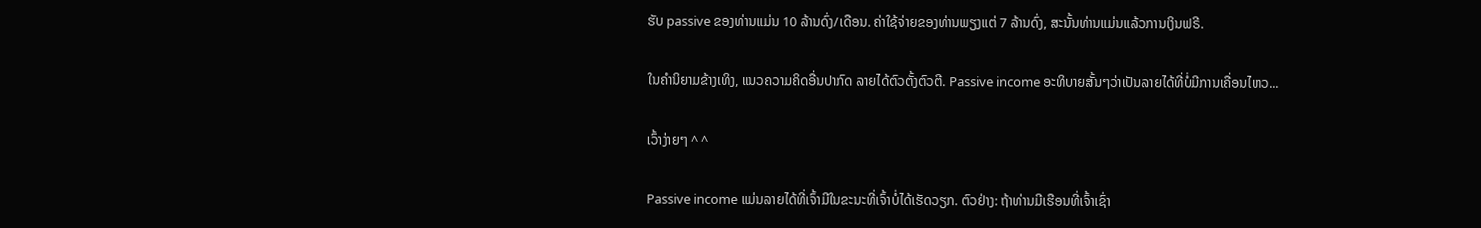ຮັບ passive ຂອງທ່ານແມ່ນ 10 ລ້ານດົ່ງ/ເດືອນ. ຄ່າໃຊ້ຈ່າຍຂອງທ່ານພຽງແຕ່ 7 ລ້ານດົ່ງ, ສະນັ້ນທ່ານແມ່ນແລ້ວການເງິນຟຣີ.

ໃນຄໍານິຍາມຂ້າງເທິງ, ແນວຄວາມຄິດອື່ນປາກົດ ລາຍໄດ້ຕົວຕັ້ງຕົວຕີ. Passive income ອະທິບາຍສັ້ນໆວ່າເປັນລາຍໄດ້ທີ່ບໍ່ມີການເຄື່ອນໄຫວ...

ເວົ້າງ່າຍໆ ^ ^

Passive income ແມ່ນລາຍໄດ້ທີ່ເຈົ້າມີໃນຂະນະທີ່ເຈົ້າບໍ່ໄດ້ເຮັດວຽກ. ຕົວຢ່າງ: ຖ້າທ່ານມີເຮືອນທີ່ເຈົ້າເຊົ່າ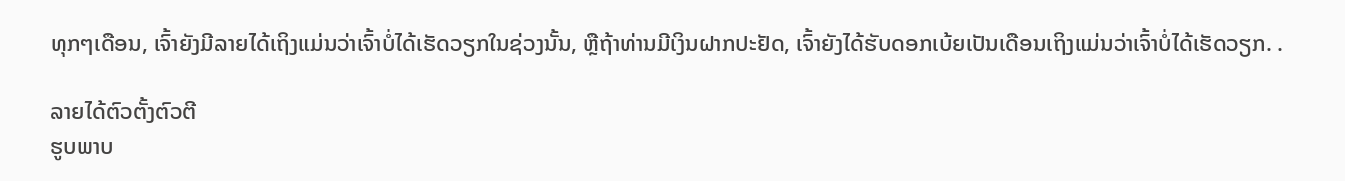ທຸກໆເດືອນ, ເຈົ້າຍັງມີລາຍໄດ້ເຖິງແມ່ນວ່າເຈົ້າບໍ່ໄດ້ເຮັດວຽກໃນຊ່ວງນັ້ນ, ຫຼືຖ້າທ່ານມີເງິນຝາກປະຢັດ, ເຈົ້າຍັງໄດ້ຮັບດອກເບ້ຍເປັນເດືອນເຖິງແມ່ນວ່າເຈົ້າບໍ່ໄດ້ເຮັດວຽກ. .

ລາຍໄດ້ຕົວຕັ້ງຕົວຕີ
ຮູບພາບ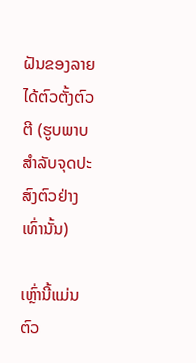ຝັນຂອງລາຍໄດ້ຕົວຕັ້ງຕົວຕີ (ຮູບພາບສໍາລັບຈຸດປະສົງຕົວຢ່າງເທົ່ານັ້ນ)

ເຫຼົ່ານີ້ແມ່ນຕົວ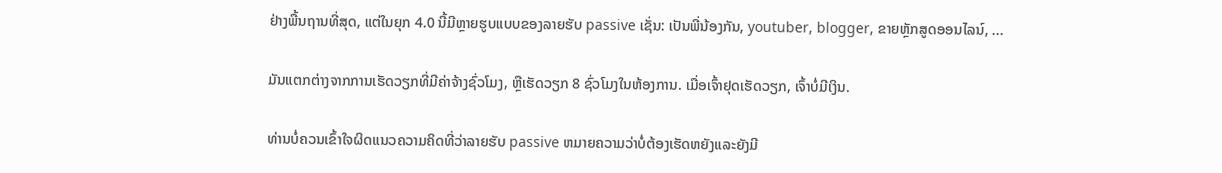ຢ່າງພື້ນຖານທີ່ສຸດ, ແຕ່ໃນຍຸກ 4.0 ນີ້ມີຫຼາຍຮູບແບບຂອງລາຍຮັບ passive ເຊັ່ນ: ເປັນພີ່ນ້ອງກັນ, youtuber, blogger, ຂາຍຫຼັກສູດອອນໄລນ໌, ...

ມັນແຕກຕ່າງຈາກການເຮັດວຽກທີ່ມີຄ່າຈ້າງຊົ່ວໂມງ, ຫຼືເຮັດວຽກ 8 ຊົ່ວໂມງໃນຫ້ອງການ. ເມື່ອເຈົ້າຢຸດເຮັດວຽກ, ເຈົ້າບໍ່ມີເງິນ.

ທ່ານບໍ່ຄວນເຂົ້າໃຈຜິດແນວຄວາມຄິດທີ່ວ່າລາຍຮັບ passive ຫມາຍຄວາມວ່າບໍ່ຕ້ອງເຮັດຫຍັງແລະຍັງມີ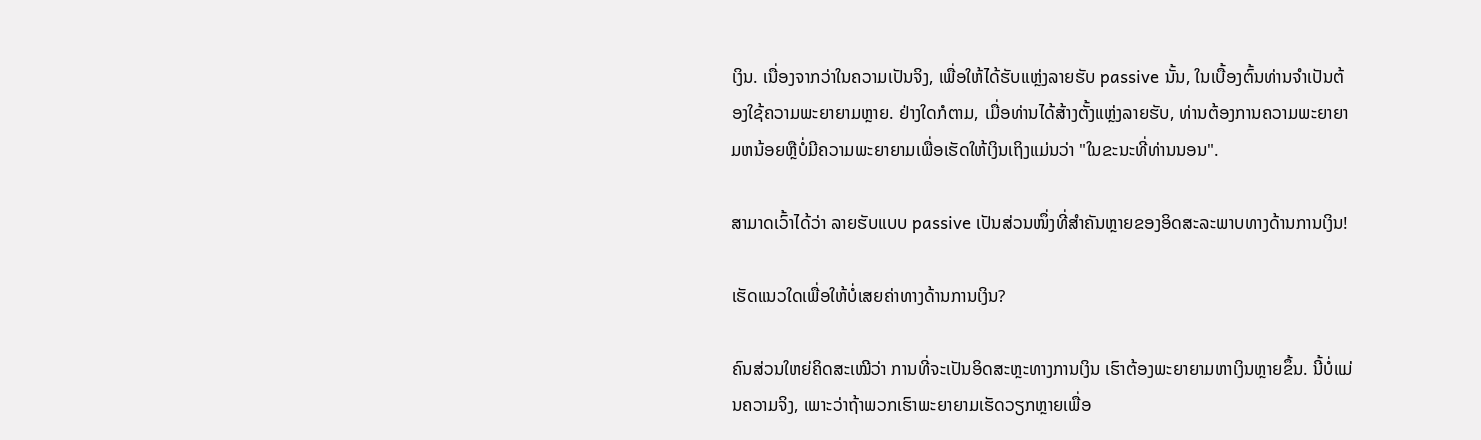ເງິນ. ເນື່ອງຈາກວ່າໃນຄວາມເປັນຈິງ, ເພື່ອໃຫ້ໄດ້ຮັບແຫຼ່ງລາຍຮັບ passive ນັ້ນ, ໃນເບື້ອງຕົ້ນທ່ານຈໍາເປັນຕ້ອງໃຊ້ຄວາມພະຍາຍາມຫຼາຍ. ຢ່າງໃດກໍຕາມ, ເມື່ອທ່ານໄດ້ສ້າງຕັ້ງແຫຼ່ງລາຍຮັບ, ທ່ານຕ້ອງການຄວາມພະຍາຍາມຫນ້ອຍຫຼືບໍ່ມີຄວາມພະຍາຍາມເພື່ອເຮັດໃຫ້ເງິນເຖິງແມ່ນວ່າ "ໃນຂະນະທີ່ທ່ານນອນ".

ສາມາດເວົ້າໄດ້ວ່າ ລາຍຮັບແບບ passive ເປັນສ່ວນໜຶ່ງທີ່ສຳຄັນຫຼາຍຂອງອິດສະລະພາບທາງດ້ານການເງິນ!

ເຮັດແນວໃດເພື່ອໃຫ້ບໍ່ເສຍຄ່າທາງດ້ານການເງິນ?

ຄົນສ່ວນໃຫຍ່ຄິດສະເໝີວ່າ ການທີ່ຈະເປັນອິດສະຫຼະທາງການເງິນ ເຮົາຕ້ອງພະຍາຍາມຫາເງິນຫຼາຍຂຶ້ນ. ນີ້ບໍ່ແມ່ນຄວາມຈິງ, ເພາະວ່າຖ້າພວກເຮົາພະຍາຍາມເຮັດວຽກຫຼາຍເພື່ອ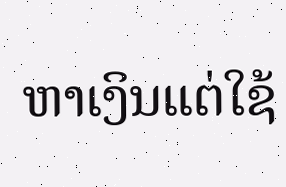ຫາເງິນແຕ່ໃຊ້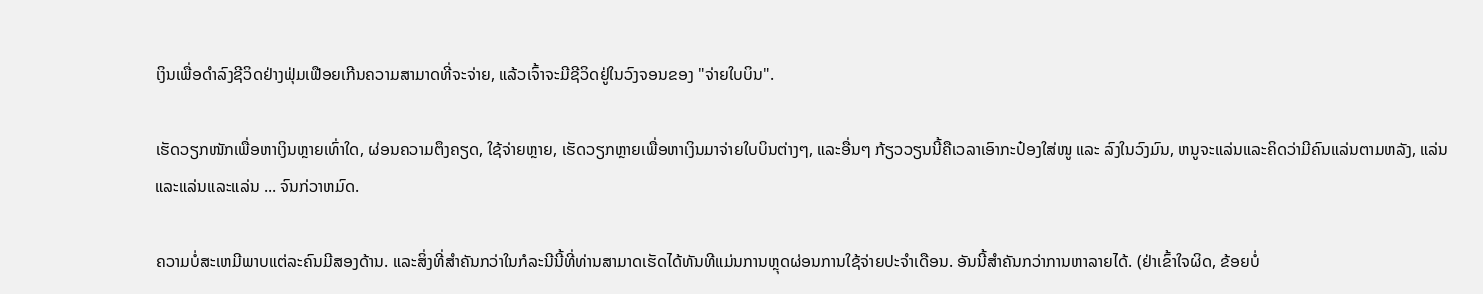ເງິນເພື່ອດໍາລົງຊີວິດຢ່າງຟຸ່ມເຟືອຍເກີນຄວາມສາມາດທີ່ຈະຈ່າຍ, ແລ້ວເຈົ້າຈະມີຊີວິດຢູ່ໃນວົງຈອນຂອງ "ຈ່າຍໃບບິນ".

ເຮັດວຽກໜັກເພື່ອຫາເງິນຫຼາຍເທົ່າໃດ, ຜ່ອນຄວາມຕຶງຄຽດ, ໃຊ້ຈ່າຍຫຼາຍ, ເຮັດວຽກຫຼາຍເພື່ອຫາເງິນມາຈ່າຍໃບບິນຕ່າງໆ, ແລະອື່ນໆ ກ້ຽວວຽນນີ້ຄືເວລາເອົາກະປ໋ອງໃສ່ໜູ ແລະ ລົງໃນວົງມົນ, ຫນູຈະແລ່ນແລະຄິດວ່າມີຄົນແລ່ນຕາມຫລັງ, ແລ່ນແລະແລ່ນແລະແລ່ນ ... ຈົນກ່ວາຫມົດ.

ຄວາມບໍ່ສະເຫມີພາບແຕ່ລະຄົນມີສອງດ້ານ. ແລະສິ່ງທີ່ສໍາຄັນກວ່າໃນກໍລະນີນີ້ທີ່ທ່ານສາມາດເຮັດໄດ້ທັນທີແມ່ນການຫຼຸດຜ່ອນການໃຊ້ຈ່າຍປະຈໍາເດືອນ. ອັນນີ້ສຳຄັນກວ່າການຫາລາຍໄດ້. (ຢ່າເຂົ້າໃຈຜິດ, ຂ້ອຍບໍ່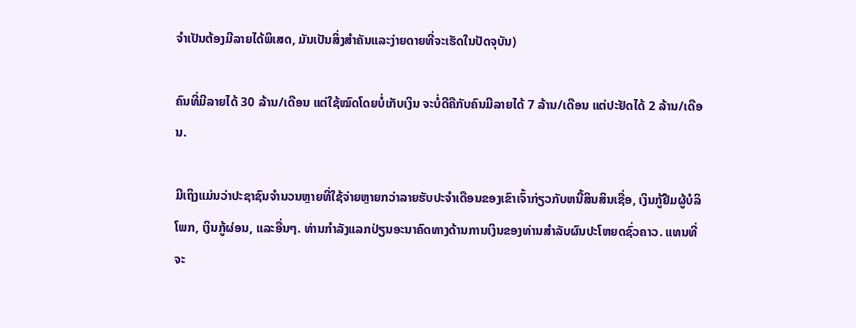ຈໍາເປັນຕ້ອງມີລາຍໄດ້ພິເສດ, ມັນເປັນສິ່ງສໍາຄັນແລະງ່າຍດາຍທີ່ຈະເຮັດໃນປັດຈຸບັນ)

ຄົນທີ່ມີລາຍໄດ້ 30 ລ້ານ/ເດືອນ ແຕ່ໃຊ້ໝົດໂດຍບໍ່ເກັບເງິນ ຈະບໍ່ດີຄືກັບຄົນມີລາຍໄດ້ 7 ລ້ານ/ເດືອນ ແຕ່ປະຢັດໄດ້ 2 ລ້ານ/ເດືອນ.

ມີເຖິງແມ່ນວ່າປະຊາຊົນຈໍານວນຫຼາຍທີ່ໃຊ້ຈ່າຍຫຼາຍກວ່າລາຍຮັບປະຈໍາເດືອນຂອງເຂົາເຈົ້າກ່ຽວກັບຫນີ້ສິນສິນເຊື່ອ, ເງິນກູ້ຢືມຜູ້ບໍລິໂພກ, ເງິນກູ້ຜ່ອນ, ແລະອື່ນໆ. ທ່ານກໍາລັງແລກປ່ຽນອະນາຄົດທາງດ້ານການເງິນຂອງທ່ານສໍາລັບຜົນປະໂຫຍດຊົ່ວຄາວ. ແທນທີ່ຈະ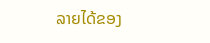ລາຍໄດ້ຂອງ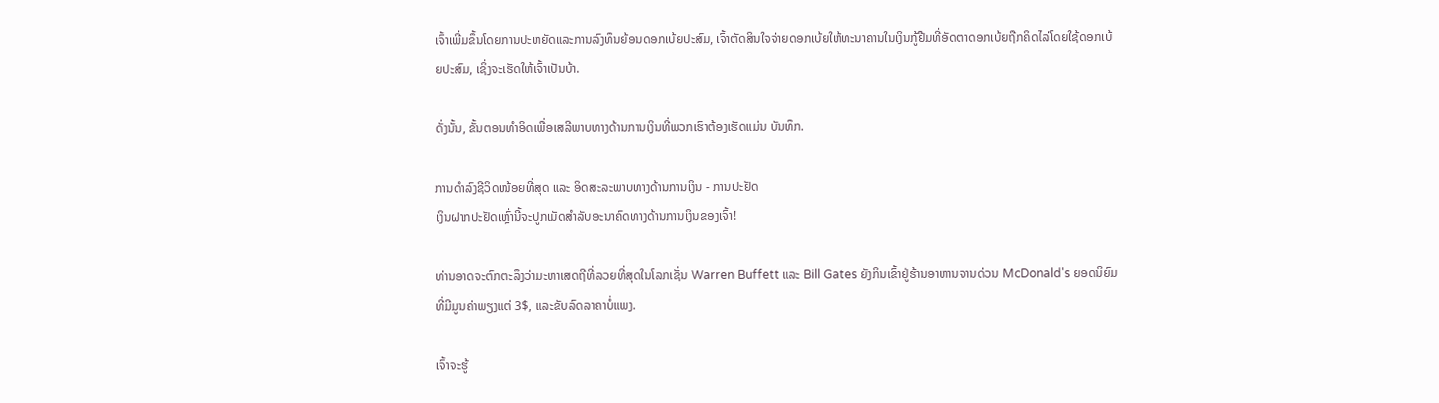ເຈົ້າເພີ່ມຂຶ້ນໂດຍການປະຫຍັດແລະການລົງທຶນຍ້ອນດອກເບ້ຍປະສົມ, ເຈົ້າຕັດສິນໃຈຈ່າຍດອກເບ້ຍໃຫ້ທະນາຄານໃນເງິນກູ້ຢືມທີ່ອັດຕາດອກເບ້ຍຖືກຄິດໄລ່ໂດຍໃຊ້ດອກເບ້ຍປະສົມ, ເຊິ່ງຈະເຮັດໃຫ້ເຈົ້າເປັນບ້າ.

ດັ່ງນັ້ນ, ຂັ້ນຕອນທໍາອິດເພື່ອເສລີພາບທາງດ້ານການເງິນທີ່ພວກເຮົາຕ້ອງເຮັດແມ່ນ ບັນທຶກ.

ການດຳລົງຊີວິດໜ້ອຍທີ່ສຸດ ແລະ ອິດສະລະພາບທາງດ້ານການເງິນ - ການປະຢັດ
ເງິນຝາກປະຢັດເຫຼົ່ານີ້ຈະປູກເມັດສໍາລັບອະນາຄົດທາງດ້ານການເງິນຂອງເຈົ້າ!

ທ່ານອາດຈະຕົກຕະລຶງວ່າມະຫາເສດຖີທີ່ລວຍທີ່ສຸດໃນໂລກເຊັ່ນ Warren Buffett ແລະ Bill Gates ຍັງກິນເຂົ້າຢູ່ຮ້ານອາຫານຈານດ່ວນ McDonald's ຍອດນິຍົມທີ່ມີມູນຄ່າພຽງແຕ່ 3$, ແລະຂັບລົດລາຄາບໍ່ແພງ.

ເຈົ້າຈະຮູ້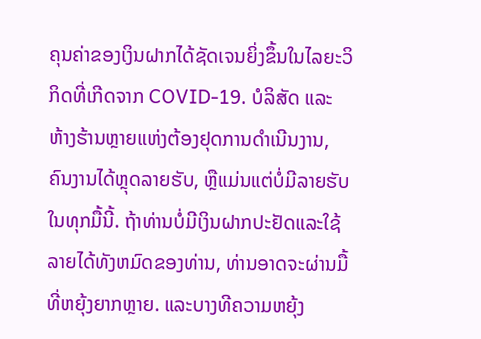ຄຸນຄ່າຂອງເງິນຝາກໄດ້ຊັດເຈນຍິ່ງຂຶ້ນໃນໄລຍະວິກິດທີ່ເກີດຈາກ COVID-19. ບໍລິສັດ ແລະ ຫ້າງຮ້ານຫຼາຍແຫ່ງຕ້ອງຢຸດການດຳເນີນງານ, ຄົນງານໄດ້ຫຼຸດລາຍຮັບ, ຫຼືແມ່ນແຕ່ບໍ່ມີລາຍຮັບໃນທຸກມື້ນີ້. ຖ້າທ່ານບໍ່ມີເງິນຝາກປະຢັດແລະໃຊ້ລາຍໄດ້ທັງຫມົດຂອງທ່ານ, ທ່ານອາດຈະຜ່ານມື້ທີ່ຫຍຸ້ງຍາກຫຼາຍ. ແລະບາງທີຄວາມຫຍຸ້ງ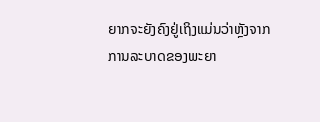ຍາກຈະຍັງຄົງຢູ່ເຖິງແມ່ນວ່າຫຼັງຈາກການລະບາດຂອງພະຍາ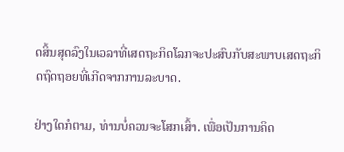ດສິ້ນສຸດລົງໃນເວລາທີ່ເສດຖະກິດໂລກຈະປະສົບກັບສະພາບເສດຖະກິດຖົດຖອຍທີ່ເກີດຈາກການລະບາດ.

ຢ່າງໃດກໍຕາມ, ທ່ານບໍ່ຄວນຈະໂສກເສົ້າ. ເພື່ອເປັນການຄິດ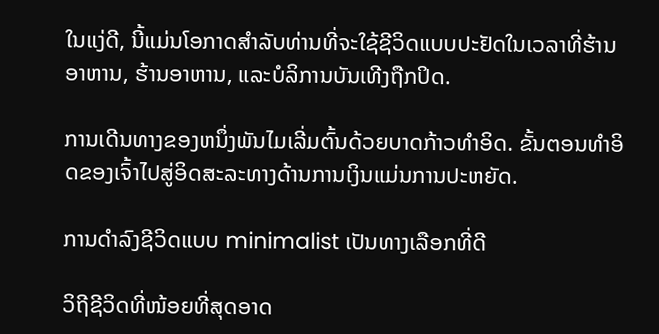ໃນແງ່ດີ, ນີ້ແມ່ນໂອກາດສໍາລັບທ່ານທີ່ຈະໃຊ້ຊີວິດແບບປະຢັດໃນເວລາທີ່ຮ້ານອາຫານ, ຮ້ານອາຫານ, ແລະບໍລິການບັນເທີງຖືກປິດ.

ການເດີນທາງຂອງຫນຶ່ງພັນໄມເລີ່ມຕົ້ນດ້ວຍບາດກ້າວທໍາອິດ. ຂັ້ນຕອນທໍາອິດຂອງເຈົ້າໄປສູ່ອິດສະລະທາງດ້ານການເງິນແມ່ນການປະຫຍັດ.

ການດໍາລົງຊີວິດແບບ minimalist ເປັນທາງເລືອກທີ່ດີ

ວິຖີຊີວິດທີ່ໜ້ອຍທີ່ສຸດອາດ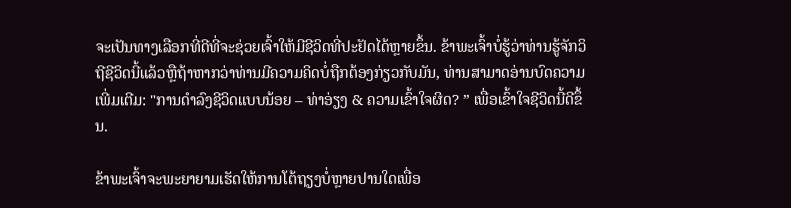ຈະເປັນທາງເລືອກທີ່ດີທີ່ຈະຊ່ວຍເຈົ້າໃຫ້ມີຊີວິດທີ່ປະຢັດໄດ້ຫຼາຍຂຶ້ນ. ຂ້າພະເຈົ້າບໍ່ຮູ້ວ່າທ່ານຮູ້ຈັກວິຖີຊີວິດນີ້ແລ້ວຫຼືຖ້າຫາກວ່າທ່ານມີຄວາມຄິດບໍ່ຖືກຕ້ອງກ່ຽວກັບມັນ, ທ່ານສາມາດອ່ານບົດຄວາມເພີ່ມເຕີມ: "ການດໍາລົງຊີວິດແບບນ້ອຍ – ທ່າອ່ຽງ & ຄວາມເຂົ້າໃຈຜິດ? ” ເພື່ອເຂົ້າໃຈຊີວິດນີ້ດີຂຶ້ນ.

ຂ້າພະເຈົ້າຈະພະຍາຍາມເຮັດໃຫ້ການໂຕ້ຖຽງບໍ່ຫຼາຍປານໃດເພື່ອ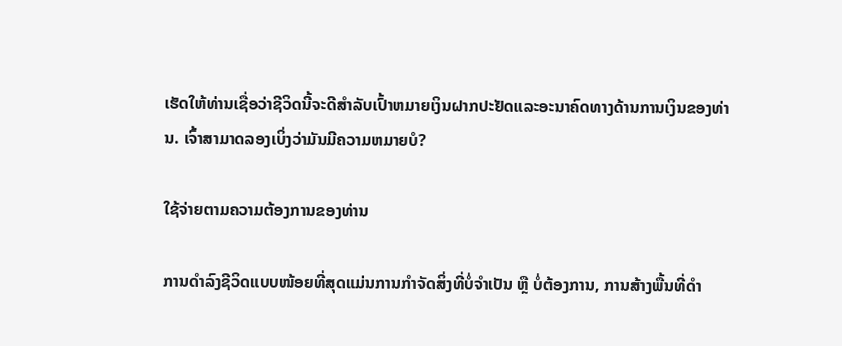ເຮັດໃຫ້ທ່ານເຊື່ອວ່າຊີວິດນີ້ຈະດີສໍາລັບເປົ້າຫມາຍເງິນຝາກປະຢັດແລະອະນາຄົດທາງດ້ານການເງິນຂອງທ່ານ. ເຈົ້າສາມາດລອງເບິ່ງວ່າມັນມີຄວາມຫມາຍບໍ?

ໃຊ້ຈ່າຍຕາມຄວາມຕ້ອງການຂອງທ່ານ

ການດຳລົງຊີວິດແບບໜ້ອຍທີ່ສຸດແມ່ນການກຳຈັດສິ່ງທີ່ບໍ່ຈຳເປັນ ຫຼື ບໍ່ຕ້ອງການ, ການສ້າງພື້ນທີ່ດຳ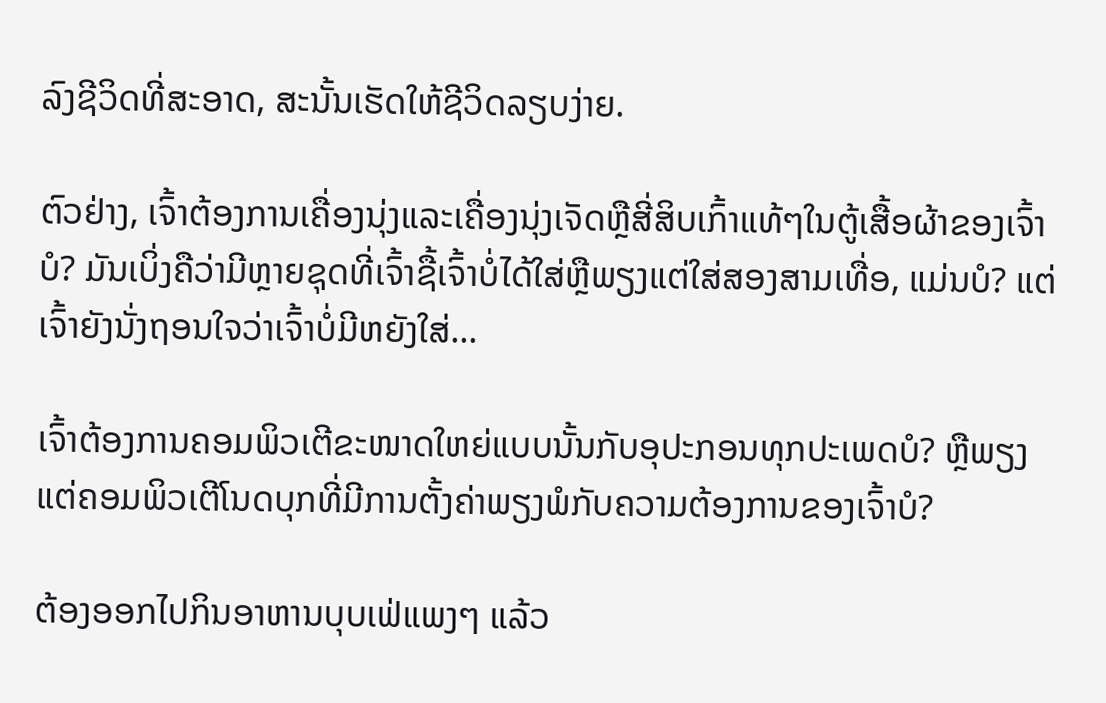ລົງຊີວິດທີ່ສະອາດ, ສະນັ້ນເຮັດໃຫ້ຊີວິດລຽບງ່າຍ.

ຕົວຢ່າງ, ເຈົ້າຕ້ອງການເຄື່ອງນຸ່ງແລະເຄື່ອງນຸ່ງເຈັດຫຼືສີ່ສິບເກົ້າແທ້ໆໃນຕູ້ເສື້ອຜ້າຂອງເຈົ້າບໍ? ມັນເບິ່ງຄືວ່າມີຫຼາຍຊຸດທີ່ເຈົ້າຊື້ເຈົ້າບໍ່ໄດ້ໃສ່ຫຼືພຽງແຕ່ໃສ່ສອງສາມເທື່ອ, ແມ່ນບໍ? ແຕ່ເຈົ້າຍັງນັ່ງຖອນໃຈວ່າເຈົ້າບໍ່ມີຫຍັງໃສ່...

ເຈົ້າຕ້ອງການຄອມພິວເຕີຂະໜາດໃຫຍ່ແບບນັ້ນກັບອຸປະກອນທຸກປະເພດບໍ? ຫຼືພຽງແຕ່ຄອມພິວເຕີໂນດບຸກທີ່ມີການຕັ້ງຄ່າພຽງພໍກັບຄວາມຕ້ອງການຂອງເຈົ້າບໍ?

ຕ້ອງອອກໄປກິນອາຫານບຸບເຟ່ແພງໆ ແລ້ວ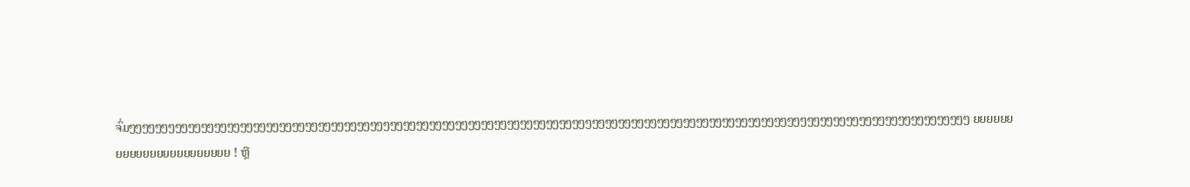ຈົ່ມໆໆໆໆໆໆໆໆໆໆໆໆໆໆໆໆໆໆໆໆໆໆໆໆໆໆໆໆໆໆໆໆໆໆໆໆໆໆໆໆໆໆໆໆໆໆໆໆໆໆໆໆໆໆໆໆໆໆໆໆໆໆໆໆໆໆໆໆໆໆໆໆໆໆໆໆໆໆໆໆໆໆໆໆໆໆໆໆໆໆໆໆໆໆໆໆໆໆໆໆໆໆໆໆໆໆໆໆໆໆໆໆໆໆໆໆໆໆໆໆໆໆໆໆໆໆໆໆໆ ຍຍຍຍຍຍຍຍຍຍຍຍຍຍຍຍຍຍຍຍຍຍຍ ! ຫຼື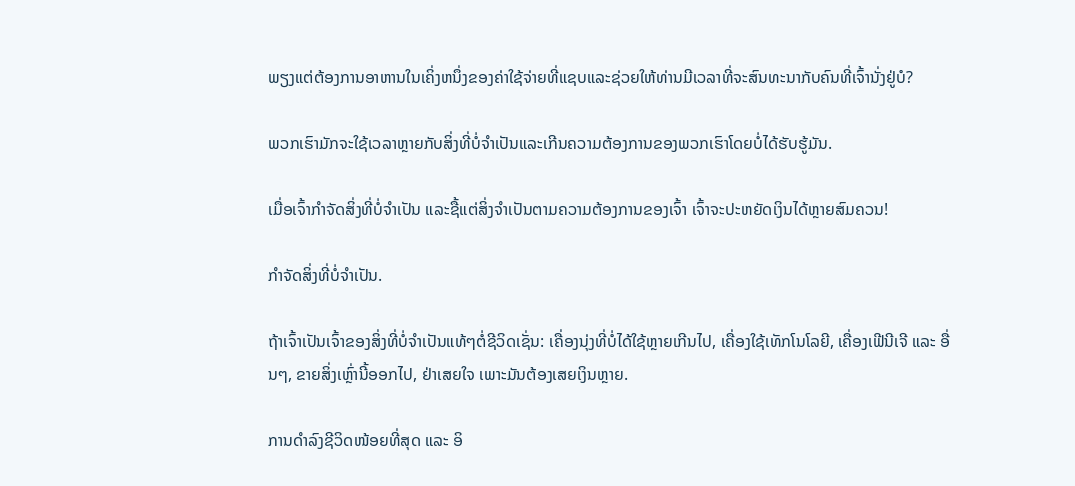ພຽງແຕ່ຕ້ອງການອາຫານໃນເຄິ່ງຫນຶ່ງຂອງຄ່າໃຊ້ຈ່າຍທີ່ແຊບແລະຊ່ວຍໃຫ້ທ່ານມີເວລາທີ່ຈະສົນທະນາກັບຄົນທີ່ເຈົ້ານັ່ງຢູ່ບໍ?

ພວກເຮົາມັກຈະໃຊ້ເວລາຫຼາຍກັບສິ່ງທີ່ບໍ່ຈໍາເປັນແລະເກີນຄວາມຕ້ອງການຂອງພວກເຮົາໂດຍບໍ່ໄດ້ຮັບຮູ້ມັນ.

ເມື່ອເຈົ້າກຳຈັດສິ່ງທີ່ບໍ່ຈຳເປັນ ແລະຊື້ແຕ່ສິ່ງຈຳເປັນຕາມຄວາມຕ້ອງການຂອງເຈົ້າ ເຈົ້າຈະປະຫຍັດເງິນໄດ້ຫຼາຍສົມຄວນ!

ກໍາຈັດສິ່ງທີ່ບໍ່ຈໍາເປັນ.

ຖ້າເຈົ້າເປັນເຈົ້າຂອງສິ່ງທີ່ບໍ່ຈຳເປັນແທ້ໆຕໍ່ຊີວິດເຊັ່ນ: ເຄື່ອງນຸ່ງທີ່ບໍ່ໄດ້ໃຊ້ຫຼາຍເກີນໄປ, ເຄື່ອງໃຊ້ເທັກໂນໂລຍີ, ເຄື່ອງເຟີນີເຈີ ແລະ ອື່ນໆ, ຂາຍສິ່ງເຫຼົ່ານີ້ອອກໄປ, ຢ່າເສຍໃຈ ເພາະມັນຕ້ອງເສຍເງິນຫຼາຍ.

ການດຳລົງຊີວິດໜ້ອຍທີ່ສຸດ ແລະ ອິ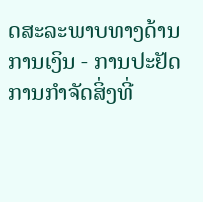ດສະລະພາບທາງດ້ານການເງິນ - ການປະຢັດ
ການກໍາຈັດສິ່ງທີ່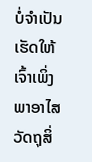ບໍ່ຈໍາເປັນເຮັດໃຫ້ເຈົ້າເພິ່ງພາອາໄສວັດຖຸສິ່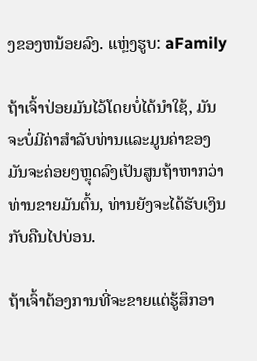ງຂອງຫນ້ອຍລົງ. ແຫຼ່ງຮູບ: aFamily

ຖ້າເຈົ້າປ່ອຍມັນໄວ້ໂດຍບໍ່ໄດ້ນໍາໃຊ້, ມັນຈະບໍ່ມີຄ່າສໍາລັບທ່ານແລະມູນຄ່າຂອງມັນຈະຄ່ອຍໆຫຼຸດລົງເປັນສູນຖ້າຫາກວ່າທ່ານຂາຍມັນຕົ້ນ, ທ່ານຍັງຈະໄດ້ຮັບເງິນກັບຄືນໄປບ່ອນ.

ຖ້າເຈົ້າຕ້ອງການທີ່ຈະຂາຍແຕ່ຮູ້ສຶກອາ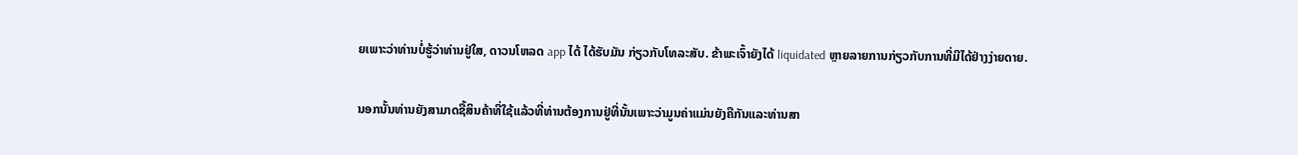ຍເພາະວ່າທ່ານບໍ່ຮູ້ວ່າທ່ານຢູ່ໃສ, ດາວນໂຫລດ app ໄດ້ ໄດ້ຮັບມັນ ກ່ຽວກັບໂທລະສັບ. ຂ້າພະເຈົ້າຍັງໄດ້ liquidated ຫຼາຍລາຍການກ່ຽວກັບການທີ່ມີໄດ້ຢ່າງງ່າຍດາຍ.

ນອກນັ້ນທ່ານຍັງສາມາດຊື້ສິນຄ້າທີ່ໃຊ້ແລ້ວທີ່ທ່ານຕ້ອງການຢູ່ທີ່ນັ້ນເພາະວ່າມູນຄ່າແມ່ນຍັງຄືກັນແລະທ່ານສາ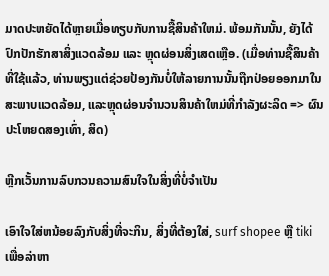ມາດປະຫຍັດໄດ້ຫຼາຍເມື່ອທຽບກັບການຊື້ສິນຄ້າໃຫມ່. ພ້ອມກັນນັ້ນ, ຍັງໄດ້ປົກປັກຮັກສາສິ່ງແວດລ້ອມ ແລະ ຫຼຸດຜ່ອນສິ່ງເສດເຫຼືອ. (ເມື່ອທ່ານຊື້ສິນຄ້າທີ່ໃຊ້ແລ້ວ, ທ່ານພຽງແຕ່ຊ່ວຍປ້ອງກັນບໍ່ໃຫ້ລາຍການນັ້ນຖືກປ່ອຍອອກມາໃນສະພາບແວດລ້ອມ, ແລະຫຼຸດຜ່ອນຈໍານວນສິນຄ້າໃຫມ່ທີ່ກໍາລັງຜະລິດ => ຜົນປະໂຫຍດສອງເທົ່າ, ສິດ)

ຫຼີກເວັ້ນການລົບກວນຄວາມສົນໃຈໃນສິ່ງທີ່ບໍ່ຈໍາເປັນ

ເອົາໃຈໃສ່ຫນ້ອຍລົງກັບສິ່ງທີ່ຈະກິນ, ສິ່ງທີ່ຕ້ອງໃສ່, surf shopee ຫຼື tiki ເພື່ອລ່າຫາ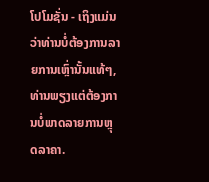ໂປໂມຊັ່ນ - ເຖິງແມ່ນວ່າທ່ານບໍ່ຕ້ອງການລາຍການເຫຼົ່ານັ້ນແທ້ໆ, ທ່ານພຽງແຕ່ຕ້ອງການບໍ່ພາດລາຍການຫຼຸດລາຄາ.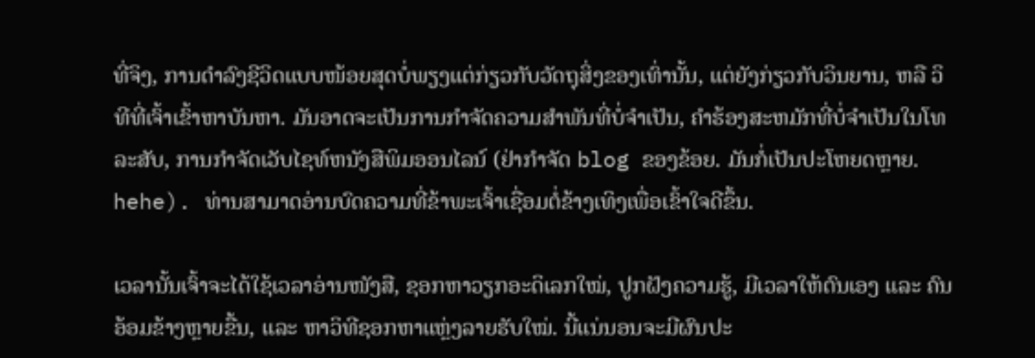ທີ່ຈິງ, ການດຳລົງຊີວິດແບບໜ້ອຍສຸດບໍ່ພຽງແຕ່ກ່ຽວກັບວັດຖຸສິ່ງຂອງເທົ່ານັ້ນ, ແຕ່ຍັງກ່ຽວກັບວິນຍານ, ຫລື ວິທີທີ່ເຈົ້າເຂົ້າຫາບັນຫາ. ມັນອາດຈະເປັນການກໍາຈັດຄວາມສໍາພັນທີ່ບໍ່ຈໍາເປັນ, ຄໍາຮ້ອງສະຫມັກທີ່ບໍ່ຈໍາເປັນໃນໂທລະສັບ, ການກໍາຈັດເວັບໄຊທ໌ຫນັງສືພິມອອນໄລນ໌ (ຢ່າກໍາຈັດ blog ຂອງຂ້ອຍ. ມັນກໍ່ເປັນປະໂຫຍດຫຼາຍ. hehe). ທ່ານສາມາດອ່ານບົດຄວາມທີ່ຂ້າພະເຈົ້າເຊື່ອມຕໍ່ຂ້າງເທິງເພື່ອເຂົ້າໃຈດີຂຶ້ນ.

ເວລານັ້ນເຈົ້າຈະໄດ້ໃຊ້ເວລາອ່ານໜັງສື, ຊອກຫາວຽກອະດິເລກໃໝ່, ປູກຝັງຄວາມຮູ້, ມີເວລາໃຫ້ຕົນເອງ ແລະ ຄົນອ້ອມຂ້າງຫຼາຍຂື້ນ, ແລະ ຫາວິທີຊອກຫາແຫຼ່ງລາຍຮັບໃໝ່. ນີ້ແນ່ນອນຈະມີຜົນປະ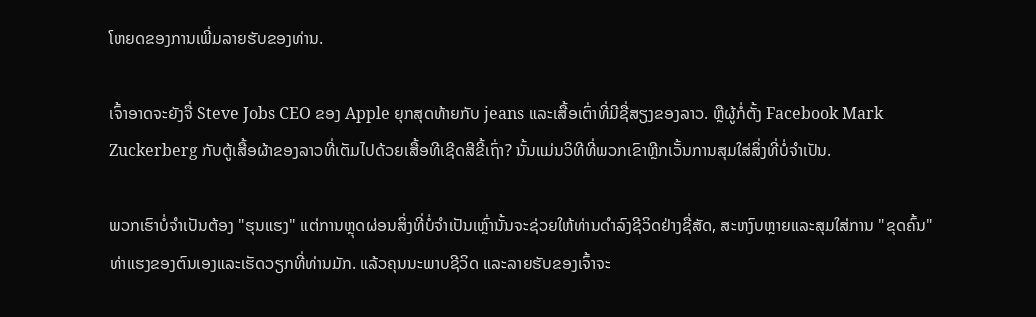ໂຫຍດຂອງການເພີ່ມລາຍຮັບຂອງທ່ານ.

ເຈົ້າອາດຈະຍັງຈື່ Steve Jobs CEO ຂອງ Apple ຍຸກສຸດທ້າຍກັບ jeans ແລະເສື້ອເຕົ່າທີ່ມີຊື່ສຽງຂອງລາວ. ຫຼືຜູ້ກໍ່ຕັ້ງ Facebook Mark Zuckerberg ກັບຕູ້ເສື້ອຜ້າຂອງລາວທີ່ເຕັມໄປດ້ວຍເສື້ອທີເຊີດສີຂີ້ເຖົ່າ? ນັ້ນແມ່ນວິທີທີ່ພວກເຂົາຫຼີກເວັ້ນການສຸມໃສ່ສິ່ງທີ່ບໍ່ຈໍາເປັນ.

ພວກເຮົາບໍ່ຈໍາເປັນຕ້ອງ "ຮຸນແຮງ" ແຕ່ການຫຼຸດຜ່ອນສິ່ງທີ່ບໍ່ຈໍາເປັນເຫຼົ່ານັ້ນຈະຊ່ວຍໃຫ້ທ່ານດໍາລົງຊີວິດຢ່າງຊື່ສັດ, ສະຫງົບຫຼາຍແລະສຸມໃສ່ການ "ຂຸດຄົ້ນ" ທ່າແຮງຂອງຕົນເອງແລະເຮັດວຽກທີ່ທ່ານມັກ. ແລ້ວຄຸນນະພາບຊີວິດ ແລະລາຍຮັບຂອງເຈົ້າຈະ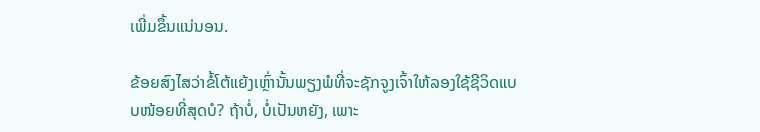ເພີ່ມຂຶ້ນແນ່ນອນ.

ຂ້ອຍສົງໄສວ່າຂໍ້ໂຕ້ແຍ້ງເຫຼົ່ານັ້ນພຽງພໍທີ່ຈະຊັກຈູງເຈົ້າໃຫ້ລອງໃຊ້ຊີວິດແບບໜ້ອຍທີ່ສຸດບໍ? ຖ້າບໍ່, ບໍ່ເປັນຫຍັງ, ເພາະ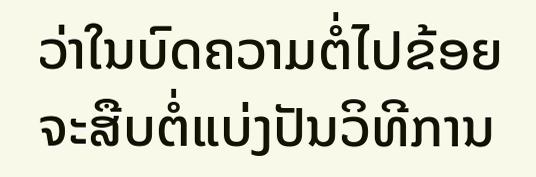ວ່າໃນບົດຄວາມຕໍ່ໄປຂ້ອຍຈະສືບຕໍ່ແບ່ງປັນວິທີການ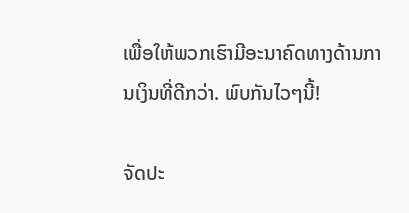ເພື່ອໃຫ້ພວກເຮົາມີອະນາຄົດທາງດ້ານການເງິນທີ່ດີກວ່າ. ພົບກັນໄວໆນີ້!

ຈັດປະ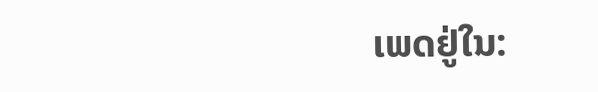ເພດຢູ່ໃນ: